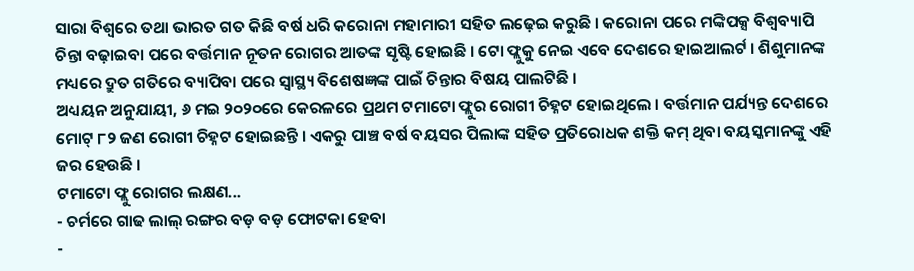ସାରା ବିଶ୍ୱରେ ତଥା ଭାରତ ଗତ କିଛି ବର୍ଷ ଧରି କରୋନା ମହାମାରୀ ସହିତ ଲଢ଼େଇ କରୁଛି । କରୋନା ପରେ ମଙ୍କିପକ୍ସ ବିଶ୍ୱବ୍ୟାପି ଚିନ୍ତା ବଢ଼ାଇବା ପରେ ବର୍ତ୍ତମାନ ନୂତନ ରୋଗର ଆତଙ୍କ ସୃଷ୍ଟି ହୋଇଛି । ଟୋ ଫ୍ଲୁକୁ ନେଇ ଏବେ ଦେଶରେ ହାଇଆଲର୍ଟ । ଶିଶୁମାନଙ୍କ ମଧ୍ୟରେ ଦ୍ରୁତ ଗତିରେ ବ୍ୟାପିବା ପରେ ସ୍ୱାସ୍ଥ୍ୟ ବିଶେଷଜ୍ଞଙ୍କ ପାଇଁ ଚିନ୍ତାର ବିଷୟ ପାଲଟିଛି ।
ଅଧ୍ୟୟନ ଅନୁଯାୟୀ, ୬ ମଇ ୨୦୨୦ରେ କେରଳରେ ପ୍ରଥମ ଟମାଟୋ ଫ୍ଲୁର ରୋଗୀ ଚିହ୍ନଟ ହୋଇଥିଲେ । ବର୍ତ୍ତମାନ ପର୍ଯ୍ୟନ୍ତ ଦେଶରେ ମୋଟ୍ ୮୨ ଜଣ ରୋଗୀ ଚିହ୍ନଟ ହୋଇଛନ୍ତି । ଏକରୁ ପାଞ୍ଚ ବର୍ଷ ବୟସର ପିଲାଙ୍କ ସହିତ ପ୍ରତିରୋଧକ ଶକ୍ତି କମ୍ ଥିବା ବୟସ୍କମାନଙ୍କୁ ଏହି ଜର ହେଉଛି ।
ଟମାଟୋ ଫ୍ଲୁ ରୋଗର ଲକ୍ଷଣ...
- ଚର୍ମରେ ଗାଢ ଲାଲ୍ ରଙ୍ଗର ବଡ଼ ବଡ଼ ଫୋଟକା ହେବା
-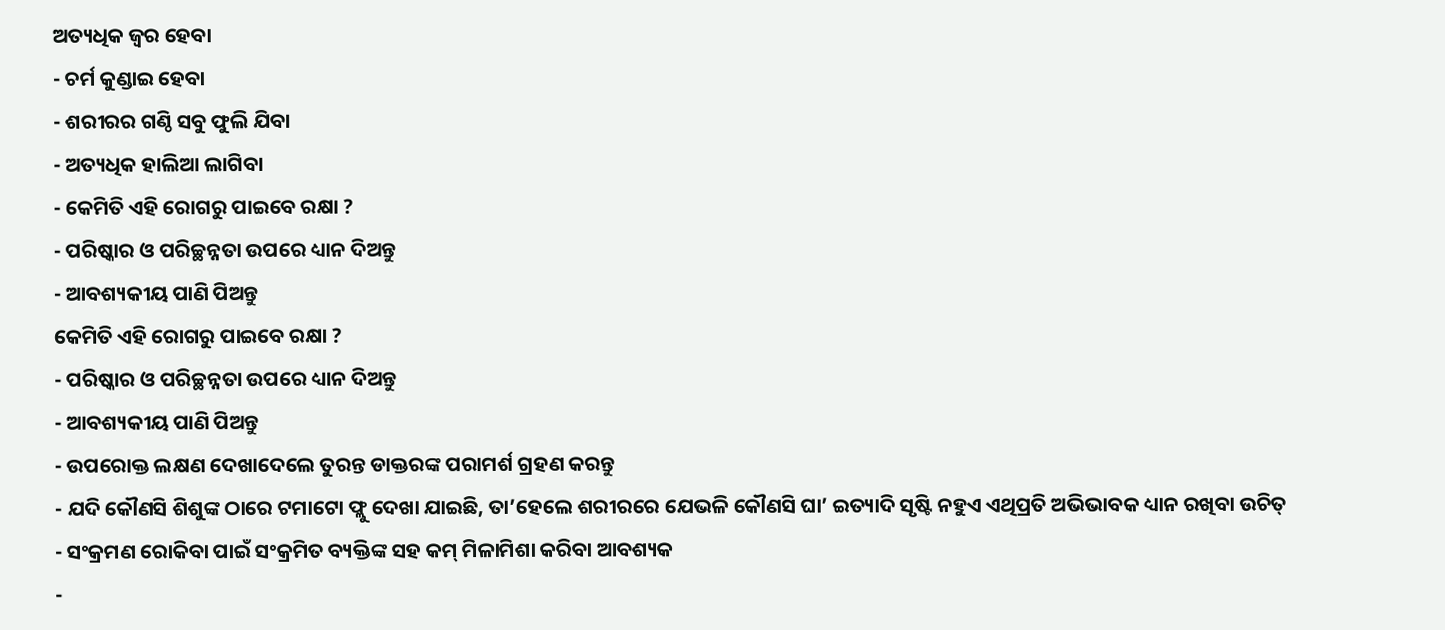ଅତ୍ୟଧିକ ଜ୍ୱର ହେବା
- ଚର୍ମ କୁଣ୍ଡାଇ ହେବା
- ଶରୀରର ଗଣ୍ଠି ସବୁ ଫୁଲି ଯିବା
- ଅତ୍ୟଧିକ ହାଲିଆ ଲାଗିବା
- କେମିତି ଏହି ରୋଗରୁ ପାଇବେ ରକ୍ଷା ?
- ପରିଷ୍କାର ଓ ପରିଚ୍ଛନ୍ନତା ଉପରେ ଧ୍ୟାନ ଦିଅନ୍ତୁ
- ଆବଶ୍ୟକୀୟ ପାଣି ପିଅନ୍ତୁ
କେମିତି ଏହି ରୋଗରୁ ପାଇବେ ରକ୍ଷା ?
- ପରିଷ୍କାର ଓ ପରିଚ୍ଛନ୍ନତା ଉପରେ ଧ୍ୟାନ ଦିଅନ୍ତୁ
- ଆବଶ୍ୟକୀୟ ପାଣି ପିଅନ୍ତୁ
- ଉପରୋକ୍ତ ଲକ୍ଷଣ ଦେଖାଦେଲେ ତୁରନ୍ତ ଡାକ୍ତରଙ୍କ ପରାମର୍ଶ ଗ୍ରହଣ କରନ୍ତୁ
- ଯଦି କୌଣସି ଶିଶୁଙ୍କ ଠାରେ ଟମାଟୋ ଫ୍ଲୁ ଦେଖା ଯାଇଛି, ତା’ହେଲେ ଶରୀରରେ ଯେଭଳି କୌଣସି ଘା’ ଇତ୍ୟାଦି ସୃଷ୍ଟି ନହୁଏ ଏଥିପ୍ରତି ଅଭିଭାବକ ଧ୍ୟାନ ରଖିବା ଉଚିତ୍
- ସଂକ୍ରମଣ ରୋକିବା ପାଇଁ ସଂକ୍ରମିତ ବ୍ୟକ୍ତିଙ୍କ ସହ କମ୍ ମିଳାମିଶା କରିବା ଆବଶ୍ୟକ
-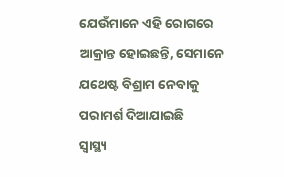ଯେଉଁମାନେ ଏହି ରୋଗରେ ଆକ୍ରାନ୍ତ ହୋଇଛନ୍ତି, ସେମାନେ ଯଥେଷ୍ଟ ବିଶ୍ରାମ ନେବାକୁ ପରାମର୍ଶ ଦିଆଯାଇଛି
ସ୍ୱାସ୍ଥ୍ୟ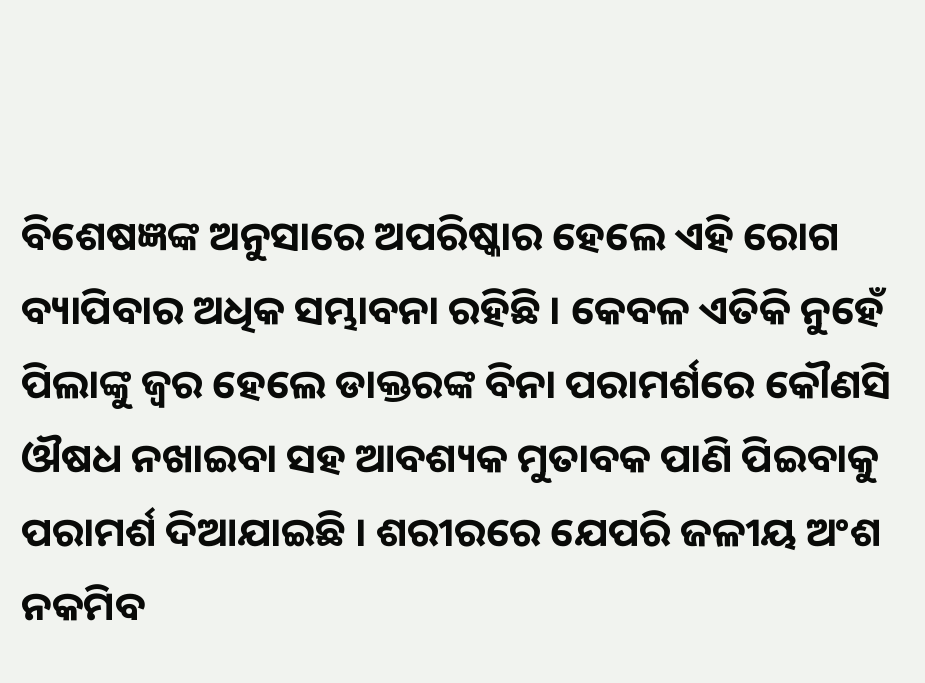ବିଶେଷଜ୍ଞଙ୍କ ଅନୁସାରେ ଅପରିଷ୍କାର ହେଲେ ଏହି ରୋଗ ବ୍ୟାପିବାର ଅଧିକ ସମ୍ଭାବନା ରହିଛି । କେବଳ ଏତିକି ନୁହେଁ ପିଲାଙ୍କୁ ଜ୍ୱର ହେଲେ ଡାକ୍ତରଙ୍କ ବିନା ପରାମର୍ଶରେ କୌଣସି ଔଷଧ ନଖାଇବା ସହ ଆବଶ୍ୟକ ମୁତାବକ ପାଣି ପିଇବାକୁ ପରାମର୍ଶ ଦିଆଯାଇଛି । ଶରୀରରେ ଯେପରି ଜଳୀୟ ଅଂଶ ନକମିବ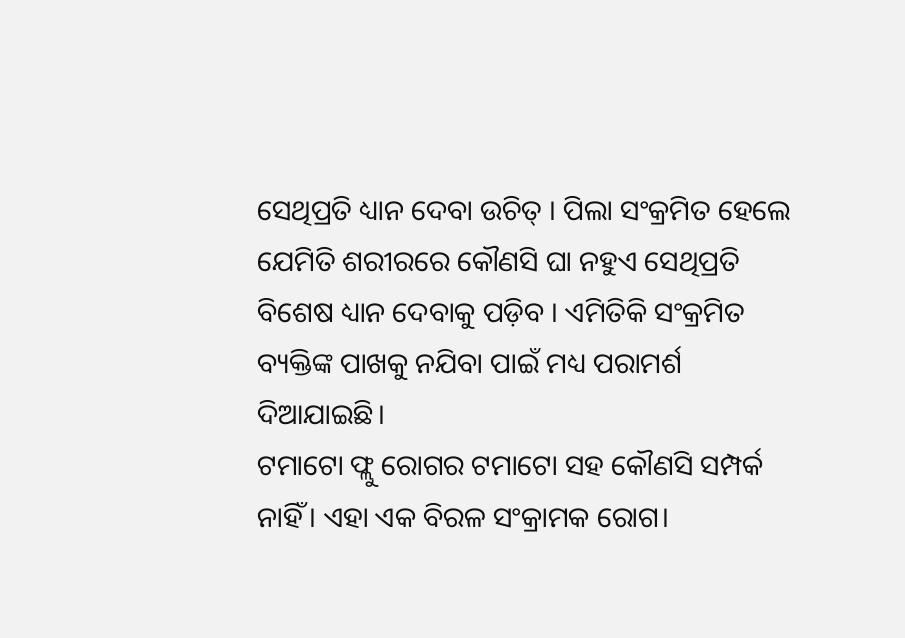ସେଥିପ୍ରତି ଧ୍ୟାନ ଦେବା ଉଚିତ୍ । ପିଲା ସଂକ୍ରମିତ ହେଲେ ଯେମିତି ଶରୀରରେ କୌଣସି ଘା ନହୁଏ ସେଥିପ୍ରତି ବିଶେଷ ଧ୍ୟାନ ଦେବାକୁ ପଡ଼ିବ । ଏମିତିକି ସଂକ୍ରମିତ ବ୍ୟକ୍ତିଙ୍କ ପାଖକୁ ନଯିବା ପାଇଁ ମଧ୍ୟ ପରାମର୍ଶ ଦିଆଯାଇଛି।
ଟମାଟୋ ଫ୍ଲୁ ରୋଗର ଟମାଟୋ ସହ କୌଣସି ସମ୍ପର୍କ ନାହିଁ। ଏହା ଏକ ବିରଳ ସଂକ୍ରାମକ ରୋଗ।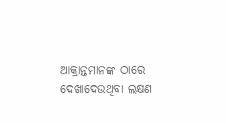ଆକ୍ରାନ୍ତମାନଙ୍କ ଠାରେ ଦେଖାଦେଉଥିବା ଲକ୍ଷଣ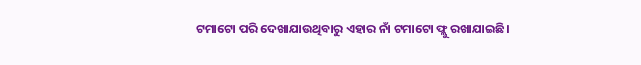ଟମାଟୋ ପରି ଦେଖାଯାଉଥିବାରୁ ଏହାର ନାଁ ଟମାଟୋ ଫ୍ଲୁ ରଖାଯାଇଛି।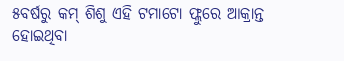୫ବର୍ଷରୁ କମ୍ ଶିଶୁ ଏହି ଟମାଟୋ ଫ୍ଲୁରେ ଆକ୍ରାନ୍ତ ହୋଇଥିବା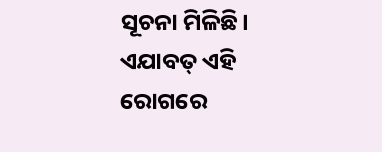ସୂଚନା ମିଳିଛି। ଏଯାବତ୍ ଏହି ରୋଗରେ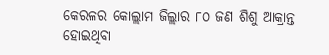କେରଳର କୋଲ୍ଲାମ ଜିଲ୍ଲାର ୮୦ ଜଣ ଶିଶୁ ଆକ୍ରାନ୍ତ ହୋଇଥିବା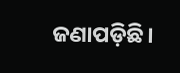ଜଣାପଡ଼ିଛି।